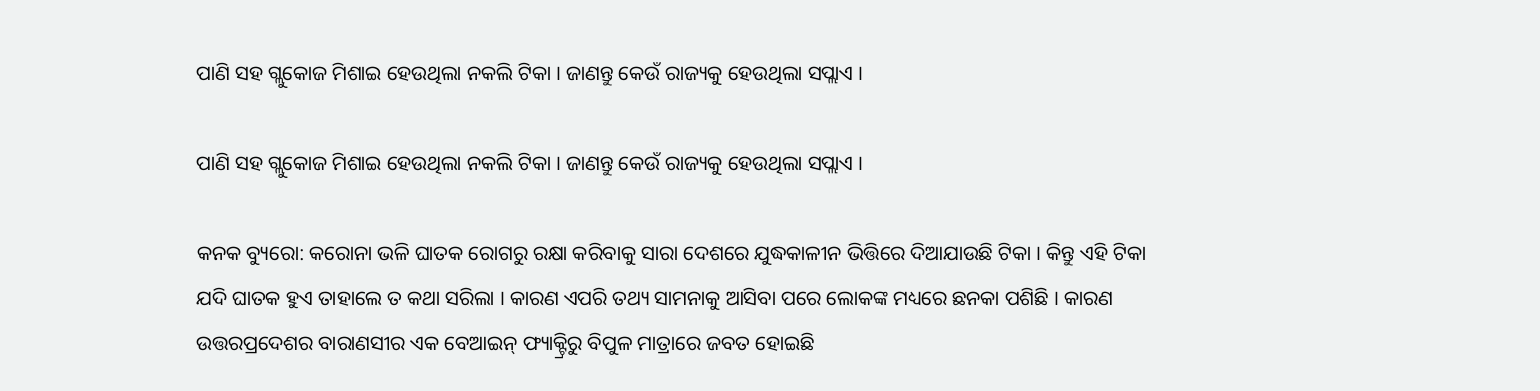ପାଣି ସହ ଗ୍ଲୁକୋଜ ମିଶାଇ ହେଉଥିଲା ନକଲି ଟିକା । ଜାଣନ୍ତୁ କେଉଁ ରାଜ୍ୟକୁ ହେଉଥିଲା ସପ୍ଲାଏ ।

ପାଣି ସହ ଗ୍ଲୁକୋଜ ମିଶାଇ ହେଉଥିଲା ନକଲି ଟିକା । ଜାଣନ୍ତୁ କେଉଁ ରାଜ୍ୟକୁ ହେଉଥିଲା ସପ୍ଲାଏ ।

କନକ ବ୍ୟୁରୋ: କରୋନା ଭଳି ଘାତକ ରୋଗରୁ ରକ୍ଷା କରିବାକୁ ସାରା ଦେଶରେ ଯୁଦ୍ଧକାଳୀନ ଭିତ୍ତିରେ ଦିଆଯାଉଛି ଟିକା । କିନ୍ତୁ ଏହି ଟିକା ଯଦି ଘାତକ ହୁଏ ତାହାଲେ ତ କଥା ସରିଲା । କାରଣ ଏପରି ତଥ୍ୟ ସାମନାକୁ ଆସିବା ପରେ ଲୋକଙ୍କ ମଧ୍ୟରେ ଛନକା ପଶିଛି । କାରଣ ଉତ୍ତରପ୍ରଦେଶର ବାରାଣସୀର ଏକ ବେଆଇନ୍ ଫ୍ୟାକ୍ଟ୍ରିରୁ ବିପୁଳ ମାତ୍ରାରେ ଜବତ ହୋଇଛି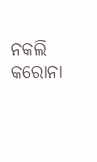ନକଲି କରୋନା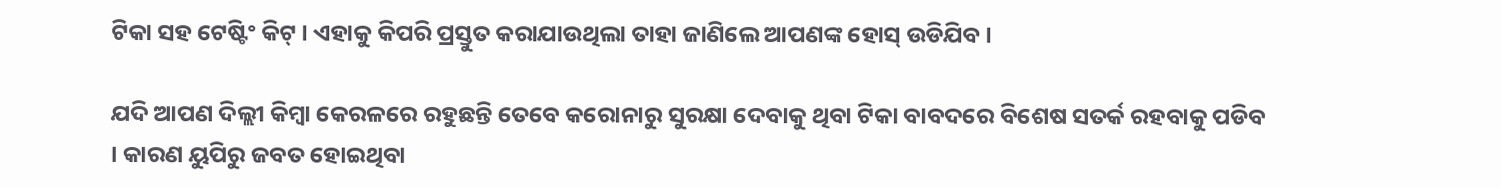ଟିକା ସହ ଟେଷ୍ଟିଂ କିଟ୍ । ଏହାକୁ କିପରି ପ୍ରସ୍ତୁତ କରାଯାଉଥିଲା ତାହା ଜାଣିଲେ ଆପଣଙ୍କ ହୋସ୍ ଉଡିଯିବ ।

ଯଦି ଆପଣ ଦିଲ୍ଲୀ କିମ୍ବା କେରଳରେ ରହୁଛନ୍ତି ତେବେ କରୋନାରୁ ସୁରକ୍ଷା ଦେବାକୁ ଥିବା ଟିକା ବାବଦରେ ବିଶେଷ ସତର୍କ ରହବାକୁ ପଡିବ । କାରଣ ୟୁପିରୁ ଜବତ ହୋଇଥିବା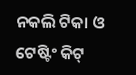ନକଲି ଟିକା ଓ ଟେଷ୍ଟିଂ କିଟ୍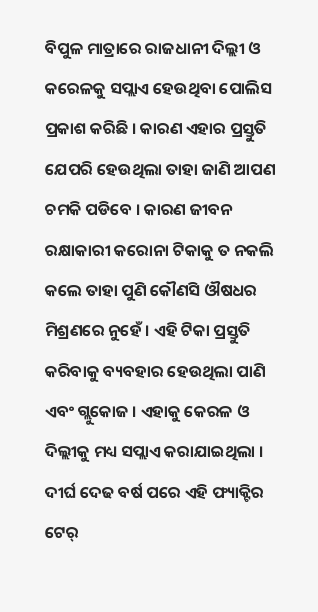ବିପୁଳ ମାତ୍ରାରେ ରାଜଧାନୀ ଦିଲ୍ଲୀ ଓ କରେଳକୁ ସପ୍ଲାଏ ହେଉଥିବା ପୋଲିସ ପ୍ରକାଶ କରିଛି । କାରଣ ଏହାର ପ୍ରସ୍ତୁତି ଯେପରି ହେଉଥିଲା ତାହା ଜାଣି ଆପଣ ଚମକି ପଡିବେ । କାରଣ ଜୀବନ ରକ୍ଷାକାରୀ କରୋନା ଟିକାକୁ ତ ନକଲି କଲେ ତାହା ପୁଣି କୌଣସି ଔଷଧର ମିଶ୍ରଣରେ ନୁହେଁ । ଏହି ଟିକା ପ୍ରସ୍ତୁତି କରିବାକୁ ବ୍ୟବହାର ହେଉଥିଲା ପାଣି ଏବଂ ଗ୍ଲୁକୋଜ । ଏହାକୁ କେରଳ ଓ ଦିଲ୍ଲୀକୁ ମଧ୍ୟ ସପ୍ଲାଏ କରାଯାଇଥିଲା । ଦୀର୍ଘ ଦେଢ ବର୍ଷ ପରେ ଏହି ଫ୍ୟାକ୍ଟିର ଟେର୍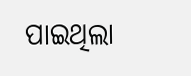ପାଇଥିଲା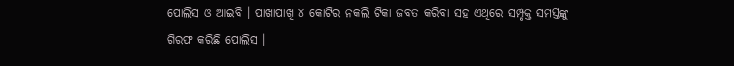ପୋଲିସ ଓ ଆଇବି । ପାଖାପାଖି ୪ କୋଟିର ନକଲି ଟିକା ଜବତ କରିବା ସହ ଏଥିରେ ସମ୍ପୃକ୍ତ ସମସ୍ତଙ୍କୁ ଗିରଫ କରିଛି ପୋଲିସ ।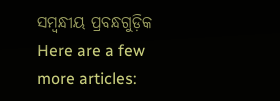ସମ୍ବନ୍ଧୀୟ ପ୍ରବନ୍ଧଗୁଡ଼ିକ
Here are a few more articles: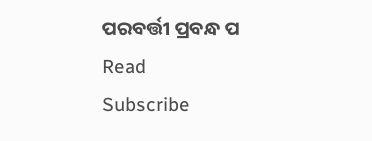ପରବର୍ତ୍ତୀ ପ୍ରବନ୍ଧ ପ Read
Subscribe